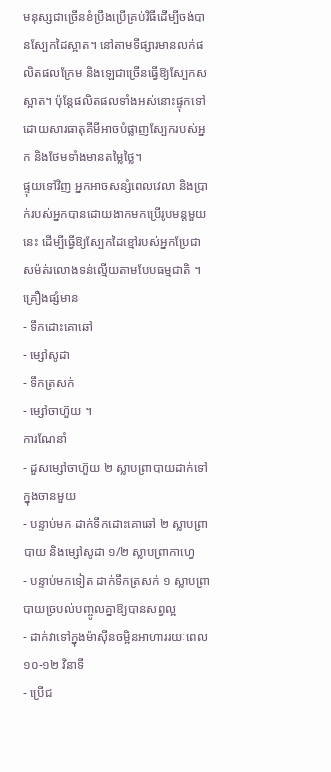មនុស្សជាច្រើនខំប្រឹងប្រើគ្រប់វិធីដើម្បីចង់បានស្បែកដៃស្អាត។ នៅតាមទីផ្សារមានលក់ផលិតផលក្រែម និងឡេជាច្រើនធ្វើឱ្យស្បែកសស្អាត។ ប៉ុន្តែផលិតផលទាំងអស់នោះផ្ទុកទៅដោយសារធាតុគីមីអាចបំផ្លាញស្បែករបស់អ្នក និងថែមទាំងមានតម្លៃថ្លៃ។
ផ្ទុយទៅវិញ អ្នកអាចសន្សំពេលវេលា និងប្រាក់របស់អ្នកបានដោយងាកមកប្រើរូបមន្តមួយនេះ ដើម្បីធ្វើឱ្យស្បែកដៃខ្មៅរបស់អ្នកប្រែជា សម៉ត់រលោងទន់ល្មើយតាមបែបធម្មជាតិ ។
គ្រឿងផ្សំមាន
- ទឹកដោះគោឆៅ
- ម្សៅសូដា
- ទឹកត្រសក់
- ម្សៅចាហ៊ួយ ។
ការណែនាំ
- ដួសម្សៅចាហ៊ួយ ២ ស្លាបព្រាបាយដាក់ទៅក្នុងចានមួយ
- បន្ទាប់មក ដាក់ទឹកដោះគោឆៅ ២ ស្លាបព្រាបាយ និងម្សៅសូដា ១/២ ស្លាបព្រាកាហ្វេ
- បន្ទាប់មកទៀត ដាក់ទឹកត្រសក់ ១ ស្លាបព្រាបាយច្របល់បញ្ចូលគ្នាឱ្យបានសព្វល្អ
- ដាក់វាទៅក្នុងម៉ាស៊ីនចម្អិនអាហាររយៈពេល ១០-១២ វិនាទី
- ប្រើជ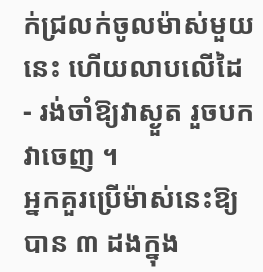ក់ជ្រលក់ចូលម៉ាស់មួយនេះ ហើយលាបលើដៃ
- រង់ចាំឱ្យវាស្ងួត រួចបកវាចេញ ។
អ្នកគួរប្រើម៉ាស់នេះឱ្យបាន ៣ ដងក្នុង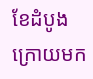ខែដំបូង ក្រោយមក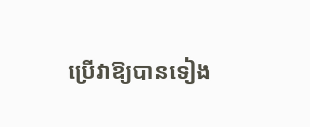ប្រើវាឱ្យបានទៀង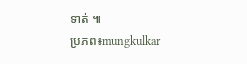ទាត់ ៕
ប្រភព៖mungkulkar